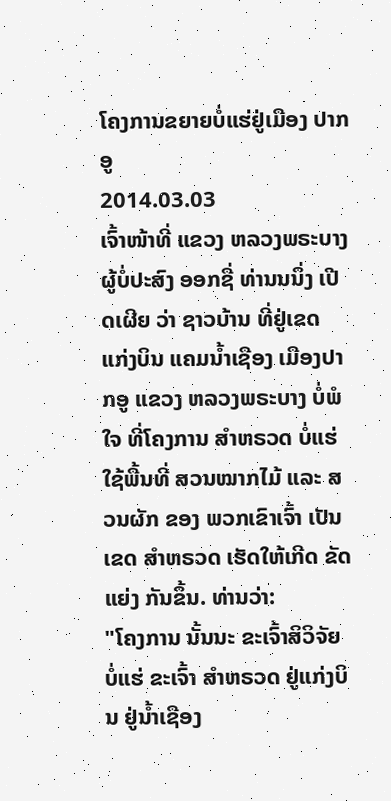ໂຄງການຂຍາຍບໍ່ແຮ່ຢູ່ເມືອງ ປາກອູ
2014.03.03
ເຈົ້າໜ້າທີ່ ແຂວງ ຫລວງພຣະບາງ ຜູ້ບໍ່ປະສົງ ອອກຊື່ ທ່ານນນຶ່ງ ເປີດເຜີຍ ວ່າ ຊາວບ້ານ ທີ່ຢູ່ເຂດ ແກ່ງບິນ ແຄມນໍ້າເຊືອງ ເມືອງປາກອູ ແຂວງ ຫລວງພຣະບາງ ບໍ່ພໍໃຈ ທີ່ໂຄງການ ສໍາຫຣວດ ບໍ່ແຮ່ ໃຊ້ພື້ນທີ່ ສວນໝາກໄມ້ ແລະ ສວນຜັກ ຂອງ ພວກເຂົາເຈົ້າ ເປັນເຂດ ສໍາຫຣວດ ເຮັດໃຫ້ເກີດ ຂັດແຍ່ງ ກັນຂຶ້ນ. ທ່ານວ່າ:
"ໂຄງການ ນັ້ນນະ ຂະເຈົ້າສິວິຈັຍ ບໍ່ແຮ່ ຂະເຈົ້າ ສໍາຫຣວດ ຢູ່ແກ່ງບິນ ຢູ່ນໍ້າເຊືອງ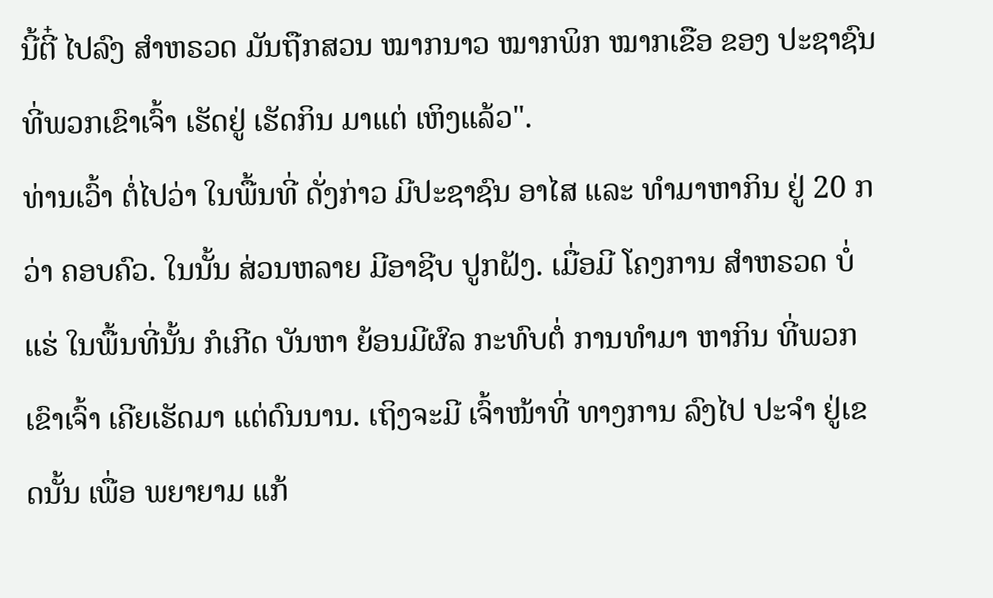ນີ້ຕີ໋ ໄປລົງ ສໍາຫຣວດ ມັນຖືກສວນ ໝາກນາວ ໝາກພິກ ໝາກເຂືອ ຂອງ ປະຊາຊົນ ທີ່ພວກເຂົາເຈົ້າ ເຮັດຢູ່ ເຮັດກິນ ມາແຕ່ ເຫິງແລ້ວ".
ທ່ານເວົ້າ ຕໍ່ໄປວ່າ ໃນພື້ນທີ່ ດັ່ງກ່າວ ມີປະຊາຊົນ ອາໄສ ແລະ ທໍາມາຫາກິນ ຢູ່ 20 ກວ່າ ຄອບຄົວ. ໃນນັ້ນ ສ່ວນຫລາຍ ມີອາຊີບ ປູກຝັງ. ເມື່ອມີ ໂຄງການ ສໍາຫຣວດ ບໍ່ແຮ່ ໃນພື້ນທີ່ນັ້ນ ກໍເກີດ ບັນຫາ ຍ້ອນມີຜົລ ກະທົບຕໍ່ ການທໍາມາ ຫາກິນ ທີ່ພວກເຂົາເຈົ້າ ເຄີຍເຮັດມາ ແຕ່ດົນນານ. ເຖິງຈະມີ ເຈົ້າໜ້າທີ່ ທາງການ ລົງໄປ ປະຈໍາ ຢູ່ເຂດນັ້ນ ເພື່ອ ພຍາຍາມ ແກ້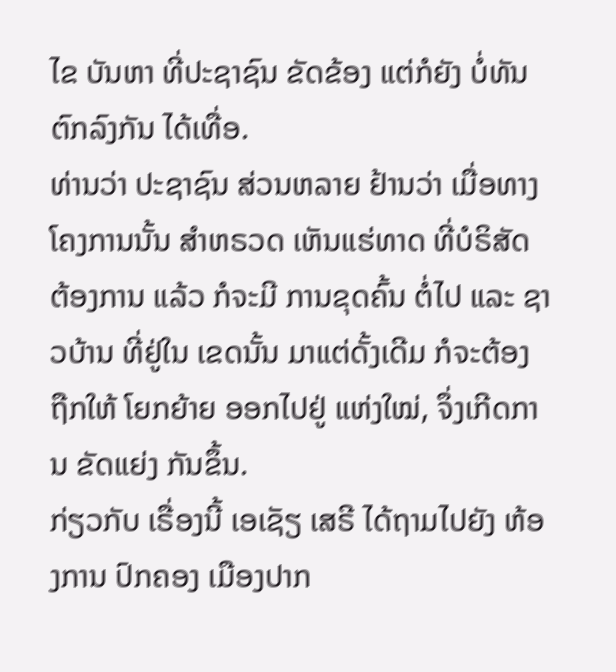ໄຂ ບັນຫາ ທີ່ປະຊາຊົນ ຂັດຂ້ອງ ແຕ່ກໍຍັງ ບໍ່ທັນ ຕົກລົງກັນ ໄດ້ເທື່ອ.
ທ່ານວ່າ ປະຊາຊົນ ສ່ວນຫລາຍ ຢ້ານວ່າ ເມື່ອທາງ ໂຄງການນັ້ນ ສໍາຫຣວດ ເຫັນແຮ່ທາດ ທີ່ບໍຣິສັດ ຕ້ອງການ ແລ້ວ ກໍຈະມີ ການຂຸດຄົ້ນ ຕໍ່ໄປ ແລະ ຊາວບ້ານ ທີ່ຢູ່ໃນ ເຂດນັ້ນ ມາແຕ່ດັ້ງເດີມ ກໍຈະຕ້ອງ ຖືກໃຫ້ ໂຍກຍ້າຍ ອອກໄປຢູ່ ແຫ່ງໃໝ່, ຈຶ່ງເກີດການ ຂັດແຍ່ງ ກັນຂຶ້ນ.
ກ່ຽວກັບ ເຣື່ອງນີ້ ເອເຊັຽ ເສຣີ ໄດ້ຖາມໄປຍັງ ຫ້ອງການ ປົກຄອງ ເມືອງປາກ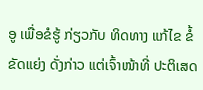ອູ ເພື່ອຂໍຮູ້ ກ່ຽວກັບ ທິດທາງ ແກ້ໄຂ ຂໍ້ຂັດແຍ່ງ ດັ່ງກ່າວ ແຕ່ເຈົ້າໜ້າທີ່ ປະຕິເສດ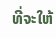ທີ່ຈະໃຫ້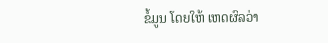ຂໍ້ມູນ ໂດຍໃຫ້ ເຫດຜົລວ່າ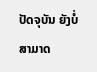ປັດຈຸບັນ ຍັງບໍ່ ສາມາດ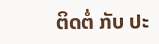ຕິດຕໍ່ ກັບ ປະ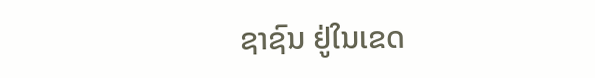ຊາຊົນ ຢູ່ໃນເຂດ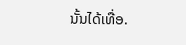ນັ້ນໄດ້ເທື່ອ.